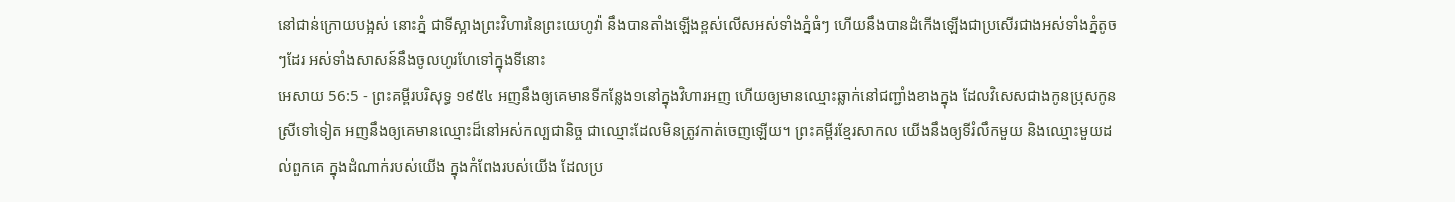នៅជាន់ក្រោយបង្អស់ នោះភ្នំ ជាទីស្អាងព្រះវិហារនៃព្រះយេហូវ៉ា នឹងបានតាំងឡើងខ្ពស់លើសអស់ទាំងភ្នំធំៗ ហើយនឹងបានដំកើងឡើងជាប្រសើរជាងអស់ទាំងភ្នំតូចៗដែរ អស់ទាំងសាសន៍នឹងចូលហូរហែទៅក្នុងទីនោះ
អេសាយ 56:5 - ព្រះគម្ពីរបរិសុទ្ធ ១៩៥៤ អញនឹងឲ្យគេមានទីកន្លែង១នៅក្នុងវិហារអញ ហើយឲ្យមានឈ្មោះឆ្លាក់នៅជញ្ជាំងខាងក្នុង ដែលវិសេសជាងកូនប្រុសកូនស្រីទៅទៀត អញនឹងឲ្យគេមានឈ្មោះដ៏នៅអស់កល្បជានិច្ច ជាឈ្មោះដែលមិនត្រូវកាត់ចេញឡើយ។ ព្រះគម្ពីរខ្មែរសាកល យើងនឹងឲ្យទីរំលឹកមួយ និងឈ្មោះមួយដល់ពួកគេ ក្នុងដំណាក់របស់យើង ក្នុងកំពែងរបស់យើង ដែលប្រ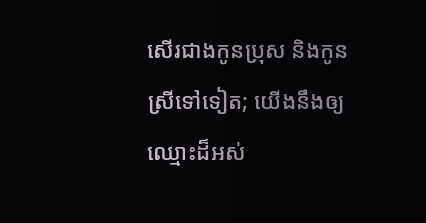សើរជាងកូនប្រុស និងកូនស្រីទៅទៀត; យើងនឹងឲ្យឈ្មោះដ៏អស់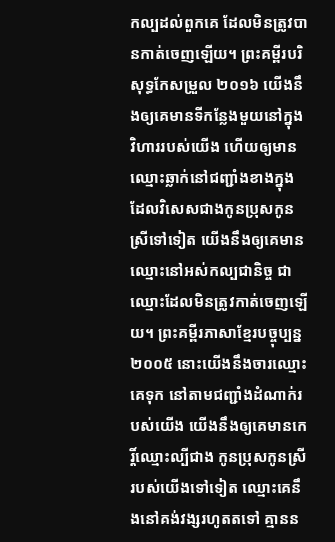កល្បដល់ពួកគេ ដែលមិនត្រូវបានកាត់ចេញឡើយ។ ព្រះគម្ពីរបរិសុទ្ធកែសម្រួល ២០១៦ យើងនឹងឲ្យគេមានទីកន្លែងមួយនៅក្នុងវិហាររបស់យើង ហើយឲ្យមានឈ្មោះឆ្លាក់នៅជញ្ជាំងខាងក្នុង ដែលវិសេសជាងកូនប្រុសកូនស្រីទៅទៀត យើងនឹងឲ្យគេមានឈ្មោះនៅអស់កល្បជានិច្ច ជាឈ្មោះដែលមិនត្រូវកាត់ចេញឡើយ។ ព្រះគម្ពីរភាសាខ្មែរបច្ចុប្បន្ន ២០០៥ នោះយើងនឹងចារឈ្មោះគេទុក នៅតាមជញ្ជាំងដំណាក់របស់យើង យើងនឹងឲ្យគេមានកេរ្តិ៍ឈ្មោះល្បីជាង កូនប្រុសកូនស្រីរបស់យើងទៅទៀត ឈ្មោះគេនឹងនៅគង់វង្សរហូតតទៅ គ្មានន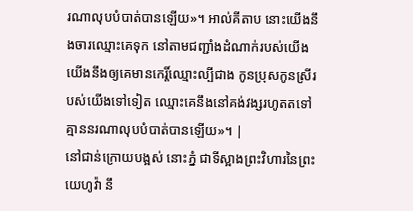រណាលុបបំបាត់បានឡើយ»។ អាល់គីតាប នោះយើងនឹងចារឈ្មោះគេទុក នៅតាមជញ្ជាំងដំណាក់របស់យើង យើងនឹងឲ្យគេមានកេរ្តិ៍ឈ្មោះល្បីជាង កូនប្រុសកូនស្រីរបស់យើងទៅទៀត ឈ្មោះគេនឹងនៅគង់វង្សរហូតតទៅ គ្មាននរណាលុបបំបាត់បានឡើយ»។ |
នៅជាន់ក្រោយបង្អស់ នោះភ្នំ ជាទីស្អាងព្រះវិហារនៃព្រះយេហូវ៉ា នឹ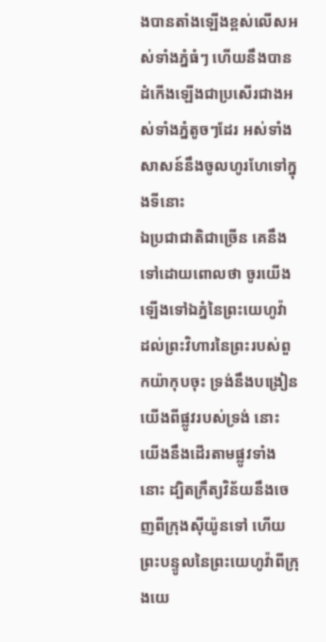ងបានតាំងឡើងខ្ពស់លើសអស់ទាំងភ្នំធំៗ ហើយនឹងបានដំកើងឡើងជាប្រសើរជាងអស់ទាំងភ្នំតូចៗដែរ អស់ទាំងសាសន៍នឹងចូលហូរហែទៅក្នុងទីនោះ
ឯប្រជាជាតិជាច្រើន គេនឹងទៅដោយពោលថា ចូរយើងឡើងទៅឯភ្នំនៃព្រះយេហូវ៉ា ដល់ព្រះវិហារនៃព្រះរបស់ពួកយ៉ាកុបចុះ ទ្រង់នឹងបង្រៀនយើងពីផ្លូវរបស់ទ្រង់ នោះយើងនឹងដើរតាមផ្លូវទាំងនោះ ដ្បិតក្រឹត្យវិន័យនឹងចេញពីក្រុងស៊ីយ៉ូនទៅ ហើយព្រះបន្ទូលនៃព្រះយេហូវ៉ាពីក្រុងយេ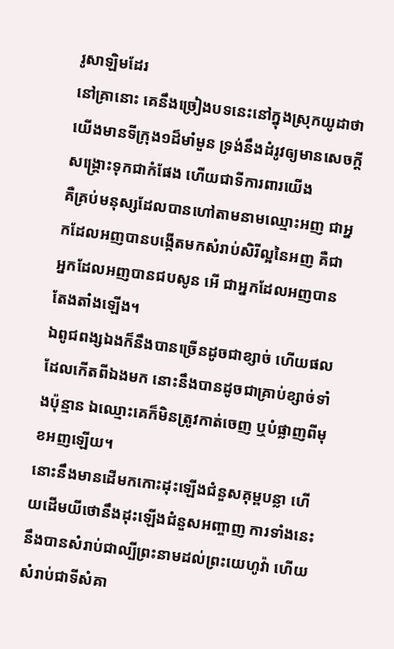រូសាឡិមដែរ
នៅគ្រានោះ គេនឹងច្រៀងបទនេះនៅក្នុងស្រុកយូដាថា យើងមានទីក្រុង១ដ៏មាំមួន ទ្រង់នឹងដំរូវឲ្យមានសេចក្ដីសង្គ្រោះទុកជាកំផែង ហើយជាទីការពារយើង
គឺគ្រប់មនុស្សដែលបានហៅតាមនាមឈ្មោះអញ ជាអ្នកដែលអញបានបង្កើតមកសំរាប់សិរីល្អនៃអញ គឺជាអ្នកដែលអញបានជបសូន អើ ជាអ្នកដែលអញបានតែងតាំងឡើង។
ឯពូជពង្សឯងក៏នឹងបានច្រើនដូចជាខ្សាច់ ហើយផលដែលកើតពីឯងមក នោះនឹងបានដូចជាគ្រាប់ខ្សាច់ទាំងប៉ុន្មាន ឯឈ្មោះគេក៏មិនត្រូវកាត់ចេញ ឬបំផ្លាញពីមុខអញឡើយ។
នោះនឹងមានដើមកកោះដុះឡើងជំនួសគុម្ពបន្លា ហើយដើមយីថោនឹងដុះឡើងជំនួសអញ្ចាញ ការទាំងនេះនឹងបានសំរាប់ជាល្បីព្រះនាមដល់ព្រះយេហូវ៉ា ហើយសំរាប់ជាទីសំគា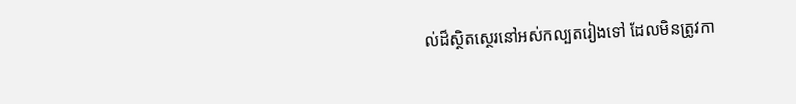ល់ដ៏ស្ថិតស្ថេរនៅអស់កល្បតរៀងទៅ ដែលមិនត្រូវកា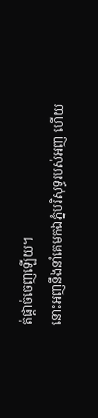ត់ផ្តាច់ចេញឡើយ។
នោះអញនឹងនាំគេមកឯភ្នំបរិសុទ្ធរបស់អញ ហើយ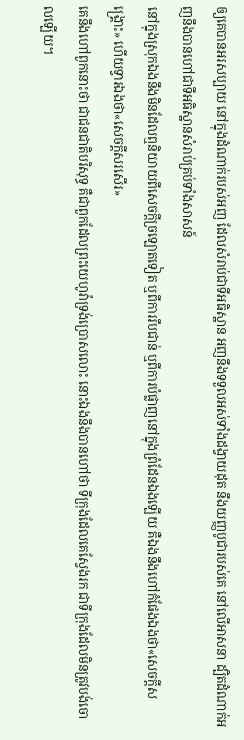ឲ្យគេបានអរសប្បាយ នៅក្នុងដំណាក់របស់អញ ដែលសំរាប់ជាទីអធិស្ឋាន អញនឹងទទួលអស់ទាំងដង្វាយដុត នឹងយញ្ញបូជារបស់គេ នៅលើអាសនា ដ្បិតដំណាក់អញនឹងបានហៅជាទីអធិស្ឋានសំរាប់គ្រប់ទាំងសាសន៍
នៅក្នុងស្រុកឯងនឹងមិនដែលឮនិយាយពីសេចក្ដីច្រឡោតទៀត ឬពីការរឹបជាន់ ឬពីការបំផ្លាញនៅក្នុងព្រំដែនឯងឡើយ គឺឯងនឹងហៅកំផែងឯងថា«សេចក្ដីសង្គ្រោះ» ហើយទ្វារឯងថា«សេចក្ដីសរសើរ»
គេនឹងហៅពួកនោះថា ជាជនជាតិបរិសុទ្ធ គឺជាពួកដែលព្រះយេហូវ៉ាទ្រង់ប្រោសលោះ នោះឯងនឹងបានហៅថា ទីក្រុងដែលគេស្វែងរក ជាទីក្រុងដែលមិនត្រូវបង់ចោលឡើយ។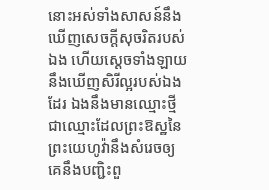នោះអស់ទាំងសាសន៍នឹងឃើញសេចក្ដីសុចរិតរបស់ឯង ហើយស្ដេចទាំងឡាយនឹងឃើញសិរីល្អរបស់ឯងដែរ ឯងនឹងមានឈ្មោះថ្មី ជាឈ្មោះដែលព្រះឱស្ឋនៃព្រះយេហូវ៉ានឹងសំរេចឲ្យ
គេនឹងបញ្ជិះពួ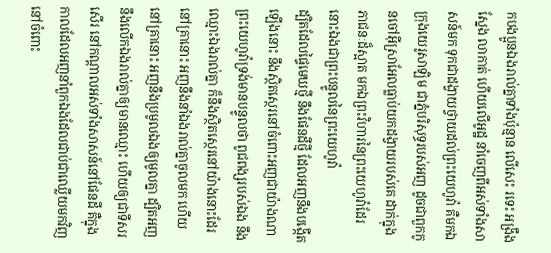កបងប្អូនឯងរាល់គ្នាទាំងប៉ុន្មាន លើសេះ រទេះ អង្រឹងស្នែង លាកាត់ ហើយលើអូដ្ឋ នាំចេញពីអស់ទាំងសាសន៍មក ទុកជាដង្វាយថ្វាយដល់ព្រះយេហូវ៉ា គឺមកឯក្រុងយេរូសាឡិម ជាភ្នំបរិសុទ្ធរបស់អញ ដូចជាពួកកូនចៅអ៊ីស្រាអែលធ្លាប់យកដង្វាយរបស់គេ ដាក់ក្នុងភាជនៈដ៏ស្អាត មកឯព្រះវិហារនៃព្រះយេហូវ៉ាដែរ នោះឯងជាព្រះបន្ទូលនៃព្រះយេហូវ៉ា
ដ្បិតដែលផ្ទៃមេឃថ្មី នឹងផែនដីថ្មី ដែលអញនឹងបង្កើតឡើងនោះ នឹងស្ថិតស្ថេរនៅចំពោះអញជាយ៉ាងណា ព្រះយេហូវ៉ាទ្រង់មានបន្ទូលថា ពូជពង្សរបស់ឯង នឹងឈ្មោះឯងរាល់គ្នា ក៏នឹងស្ថិតស្ថេរនៅយ៉ាងនោះដែរ
នៅគ្រានោះ អញនឹងនាំឯងរាល់គ្នាចូលមក ហើយនៅគ្រានោះ អញនឹងប្រមូលឯងឲ្យមូលគ្នា ដ្បិតអញនឹងលើកឯងរាល់គ្នាឲ្យមានឈ្មោះ ហើយឲ្យជាទីសរសើរ នៅកណ្តាលអស់ទាំងសាសន៍នៅផែនដី គឺក្នុងកាលដែលអញនាំពួកឯងដែលជាប់ជាឈ្លើយមកវិញ នៅចំពោះ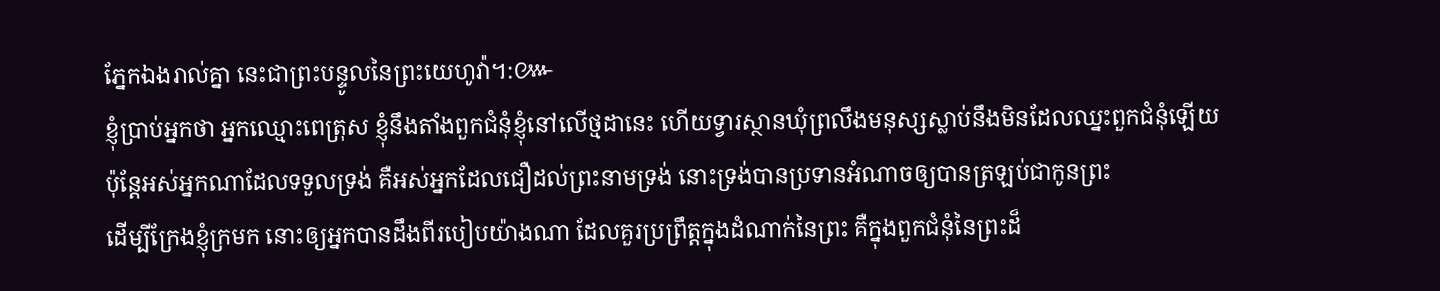ភ្នែកឯងរាល់គ្នា នេះជាព្រះបន្ទូលនៃព្រះយេហូវ៉ា។:៚
ខ្ញុំប្រាប់អ្នកថា អ្នកឈ្មោះពេត្រុស ខ្ញុំនឹងតាំងពួកជំនុំខ្ញុំនៅលើថ្មដានេះ ហើយទ្វារស្ថានឃុំព្រលឹងមនុស្សស្លាប់នឹងមិនដែលឈ្នះពួកជំនុំឡើយ
ប៉ុន្តែអស់អ្នកណាដែលទទួលទ្រង់ គឺអស់អ្នកដែលជឿដល់ព្រះនាមទ្រង់ នោះទ្រង់បានប្រទានអំណាចឲ្យបានត្រឡប់ជាកូនព្រះ
ដើម្បីក្រែងខ្ញុំក្រមក នោះឲ្យអ្នកបានដឹងពីរបៀបយ៉ាងណា ដែលគួរប្រព្រឹត្តក្នុងដំណាក់នៃព្រះ គឺក្នុងពួកជំនុំនៃព្រះដ៏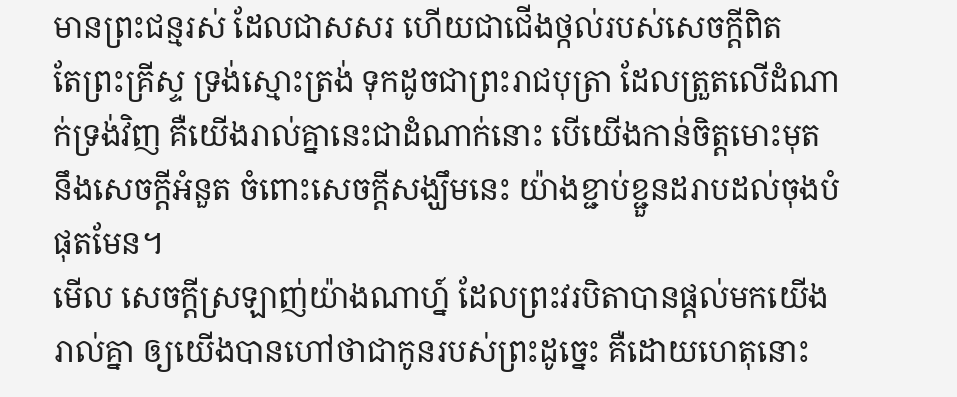មានព្រះជន្មរស់ ដែលជាសសរ ហើយជាជើងថ្កល់របស់សេចក្ដីពិត
តែព្រះគ្រីស្ទ ទ្រង់ស្មោះត្រង់ ទុកដូចជាព្រះរាជបុត្រា ដែលត្រួតលើដំណាក់ទ្រង់វិញ គឺយើងរាល់គ្នានេះជាដំណាក់នោះ បើយើងកាន់ចិត្តមោះមុត នឹងសេចក្ដីអំនួត ចំពោះសេចក្ដីសង្ឃឹមនេះ យ៉ាងខ្ជាប់ខ្ជួនដរាបដល់ចុងបំផុតមែន។
មើល សេចក្ដីស្រឡាញ់យ៉ាងណាហ្ន៍ ដែលព្រះវរបិតាបានផ្តល់មកយើងរាល់គ្នា ឲ្យយើងបានហៅថាជាកូនរបស់ព្រះដូច្នេះ គឺដោយហេតុនោះ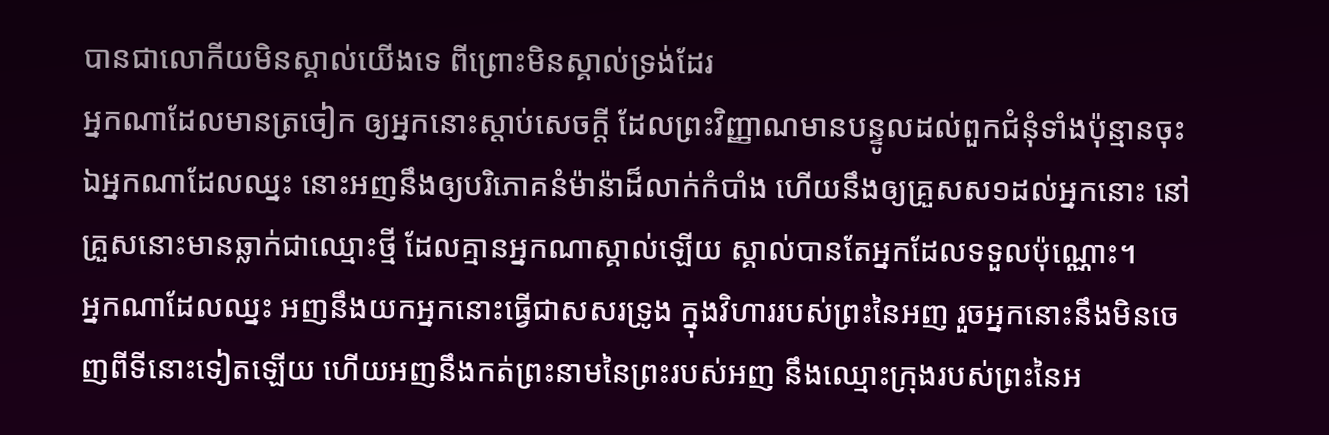បានជាលោកីយមិនស្គាល់យើងទេ ពីព្រោះមិនស្គាល់ទ្រង់ដែរ
អ្នកណាដែលមានត្រចៀក ឲ្យអ្នកនោះស្តាប់សេចក្ដី ដែលព្រះវិញ្ញាណមានបន្ទូលដល់ពួកជំនុំទាំងប៉ុន្មានចុះ ឯអ្នកណាដែលឈ្នះ នោះអញនឹងឲ្យបរិភោគនំម៉ាន៉ាដ៏លាក់កំបាំង ហើយនឹងឲ្យគ្រួសស១ដល់អ្នកនោះ នៅគ្រួសនោះមានឆ្លាក់ជាឈ្មោះថ្មី ដែលគ្មានអ្នកណាស្គាល់ឡើយ ស្គាល់បានតែអ្នកដែលទទួលប៉ុណ្ណោះ។
អ្នកណាដែលឈ្នះ អញនឹងយកអ្នកនោះធ្វើជាសសរទ្រូង ក្នុងវិហាររបស់ព្រះនៃអញ រួចអ្នកនោះនឹងមិនចេញពីទីនោះទៀតឡើយ ហើយអញនឹងកត់ព្រះនាមនៃព្រះរបស់អញ នឹងឈ្មោះក្រុងរបស់ព្រះនៃអ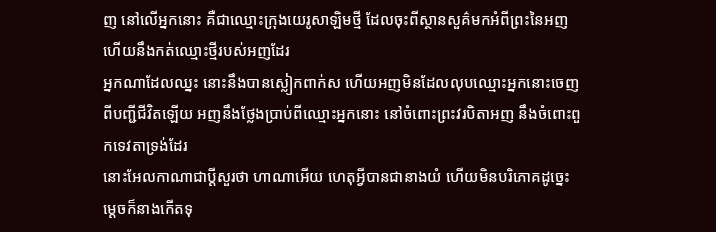ញ នៅលើអ្នកនោះ គឺជាឈ្មោះក្រុងយេរូសាឡិមថ្មី ដែលចុះពីស្ថានសួគ៌មកអំពីព្រះនៃអញ ហើយនឹងកត់ឈ្មោះថ្មីរបស់អញដែរ
អ្នកណាដែលឈ្នះ នោះនឹងបានស្លៀកពាក់ស ហើយអញមិនដែលលុបឈ្មោះអ្នកនោះចេញពីបញ្ជីជីវិតឡើយ អញនឹងថ្លែងប្រាប់ពីឈ្មោះអ្នកនោះ នៅចំពោះព្រះវរបិតាអញ នឹងចំពោះពួកទេវតាទ្រង់ដែរ
នោះអែលកាណាជាប្ដីសួរថា ហាណាអើយ ហេតុអ្វីបានជានាងយំ ហើយមិនបរិភោគដូច្នេះ ម្តេចក៏នាងកើតទុ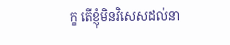ក្ខ តើខ្ញុំមិនវិសេសដល់នា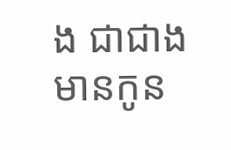ង ជាជាងមានកូន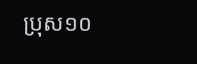ប្រុស១០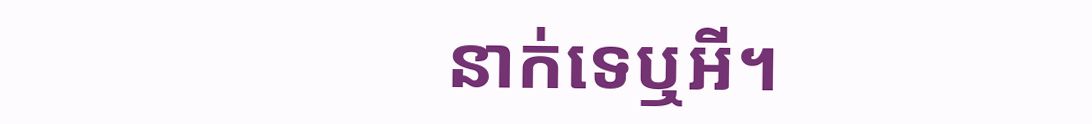នាក់ទេឬអី។